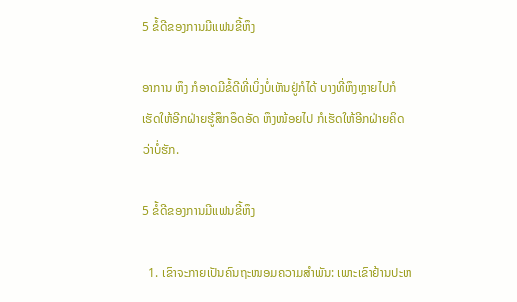5 ຂໍ້ດີຂອງການມີແຟນຂີ້ຫຶງ

ອາການ ຫຶງ ກໍອາດມີຂໍ້ດີທີ່ເບິ່ງບໍ່ເຫັນຢູ່ກໍໄດ້ ບາງທີ່ຫຶງຫຼາຍໄປກໍເຮັດໃຫ້ອີກຝ່າຍຮູ້ສຶກອຶດອັດ ຫຶງໜ້ອຍໄປ ກໍເຮັດໃຫ້ອີກຝ່າຍຄິດວ່າບໍ່ຮັກ.

5 ຂໍ້ດີຂອງການມີແຟນຂີ້ຫຶງ

  1. ເຂົາຈະກາຍເປັນຄົນຖະໜອມຄວາມສໍາພັນ: ເພາະເຂົາຢ້ານປະຫ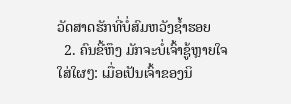ວັດສາດຮັກທີ່ບໍ່ສົມຫວັງຊໍ້າຮອຍ
  2. ຄົນຂີ້ຫຶງ ມັກຈະບໍ່ເຈົ້າຊູ້ຫຼາຍໃຈໃສ່ໃຜໆ: ເມື່ອເປັນເຈົ້າຂອງນິ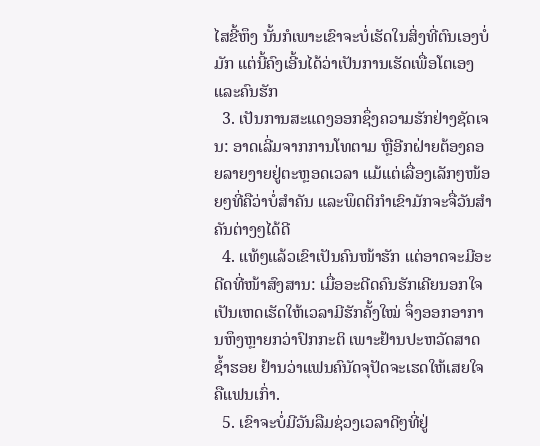ໄສຂີ້ຫຶງ ນັ້ນກໍເພາະເຂົາຈະບໍ່ເຮັດໃນສິ່ງທີ່ຕົນເອງບໍ່ມັກ ແຕ່ນີ້ຄົງເອີ້ນໄດ້ວ່າເປັນການເຮັດເພື່ອໂຕເອງ ແລະຄົນຮັກ
  3. ເປັນການສະແດງອອກຊຶ່ງຄວາມຮັກຢ່າງຊັດເຈນ: ອາດເລີ່ມຈາກການໂທຕາມ ຫຼືອີກຝ່າຍຕ້ອງຄອຍລາຍງາຍຢູ່ຕະຫຼອດເວລາ ແມ້ແຕ່ເລື່ອງເລັກໆໜ້ອຍໆທີ່ຄືວ່າບໍ່ສໍາຄັນ ແລະພຶດຕິກໍາເຂົາມັກຈະຈື່ວັນສໍາຄັນຕ່າງໆໄດ້ດີ
  4. ແທ້ໆແລ້ວເຂົາເປັນຄົນໜ້າຮັກ ແຕ່ອາດຈະມີອະດີດທີ່ໜ້າສົງສານ: ເມື່ອອະດີດຄົນຮັກເຄີຍນອກໃຈ ເປັນເຫດເຮັດໃຫ້ເວລາມີຮັກຄັ້ງໃໝ່ ຈຶ່ງອອກອາການຫຶງຫຼາຍກວ່າປົກກະຕິ ເພາະຢ້ານປະຫວັດສາດຊໍ້າຮອຍ ຢ້ານວ່າແຟນຄົນັດຈຸປັດຈະເຮດໃຫ້ເສຍໃຈຄືແຟນເກົ່າ.
  5. ເຂົາຈະບໍ່ມີວັນລືມຊ່ວງເວລາດີໆທີ່ຢູ່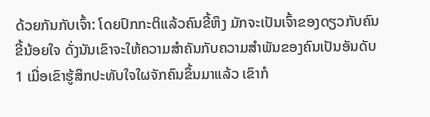ດ້ວຍກັນກັບເຈົ້າ: ໂດຍປົກກະຕິແລ້ວຄົນຂີ້ຫຶງ ມັກຈະເປັນເຈົ້າຂອງດຽວກັບຄົນຂີ້ນ້ອຍໃຈ ດັ່ງນັນເຂົາຈະໃຫ້ຄວາມສໍາຄັນກັບຄວາມສໍາພັນຂອງຄົນເປັນອັນດັບ 1 ເມື່ອເຂົາຮູ້ສຶກປະທັບໃຈໃຜຈັກຄົນຂຶ້ນມາແລ້ວ ເຂົາກໍ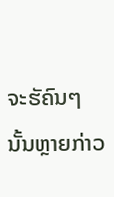ຈະຮັຄົນໆນັ້ນຫຼາຍກ່າວ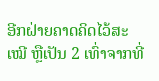ອີກຝ່າຍຄາດຄິດໄວ້ສະເໝີ ຫຼືເປັນ 2 ເທົ່າຈາກທີ່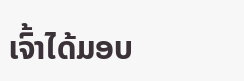ເຈົ້າໄດ້ມອບ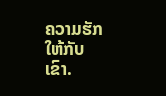ຄວາມຮັກໃຫ້ກັບເຂົາ.